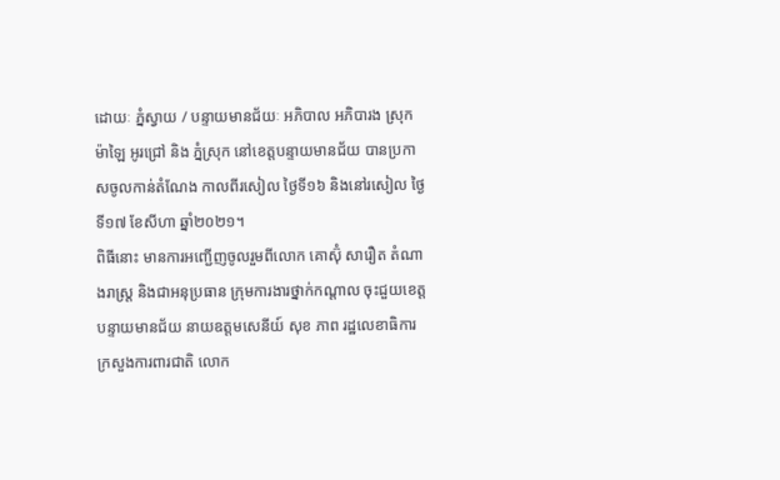ដោយៈ ភ្នំស្វាយ / បន្ទាយមានជ័យៈ អភិបាល អភិបារង ស្រុកម៉ាឡៃ អូរជ្រៅ និង ភ្នំស្រុក នៅខេត្តបន្ទាយមានជ័យ បានប្រកាសចូលកាន់តំណែង កាលពីរសៀល ថ្ងៃទី១៦ និងនៅរសៀល ថ្ងៃទី១៧ ខែសីហា ឆ្នាំ២០២១។
ពិធីនោះ មានការអញ្ជើញចូលរួមពីលោក គោស៊ុំ សារឿត តំណាងរាស្ត្រ និងជាអនុប្រធាន ក្រុមការងារថ្នាក់កណ្តាល ចុះជួយខេត្តបន្ទាយមានជ័យ នាយឧត្តមសេនីយ៍ សុខ ភាព រដ្ឋលេខាធិការ ក្រសួងការពារជាតិ លោក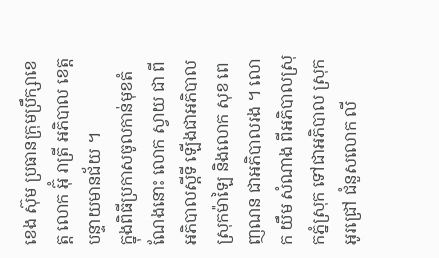ខេង ស៊ុម ប្រធានក្រុមប្រឹក្សាខេត្ត លោក អ៊ុំ រាត្រី អភិបាល ខេត្តបន្ទាយមានជ័យ ។
ក្នុងពិធីប្រកាសចូលកាន់មុខតំណែងនោះ លោក ស្វាយ ជា ពីអភិបាលស្តីទី ឡើងជាអភិបាល ស្រុកម៉ាឡៃ និងលោក សុខ ពេញណន ជាអភិបាលរង ។ លោក យឹម សំណាង ពីអភិបាលស្រុកភ្នំស្រុក ទៅជាអភិបាល ស្រុកអូរជ្រៅ ជំនួសលោក លី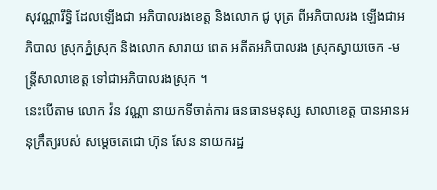សុវណ្ណារឹទ្ធិ ដែលឡើងជា អភិបាលរងខេត្ត និងលោក ជូ បុត្រ ពីអភិបាលរង ឡើងជាអភិបាល ស្រុកភ្នំស្រុក និងលោក សារាយ ពេត អតីតអភិបាលរង ស្រុកស្វាយចេក -មន្ត្រីសាលាខេត្ត ទៅជាអភិបាលរងស្រុក ។
នេះបើតាម លោក វ៉ន វណ្ណា នាយកទីចាត់ការ ធនធានមនុស្ស សាលាខេត្ត បានអានអនុក្រឹត្យរបស់ សម្តេចតេជោ ហ៊ុន សែន នាយករដ្ឋ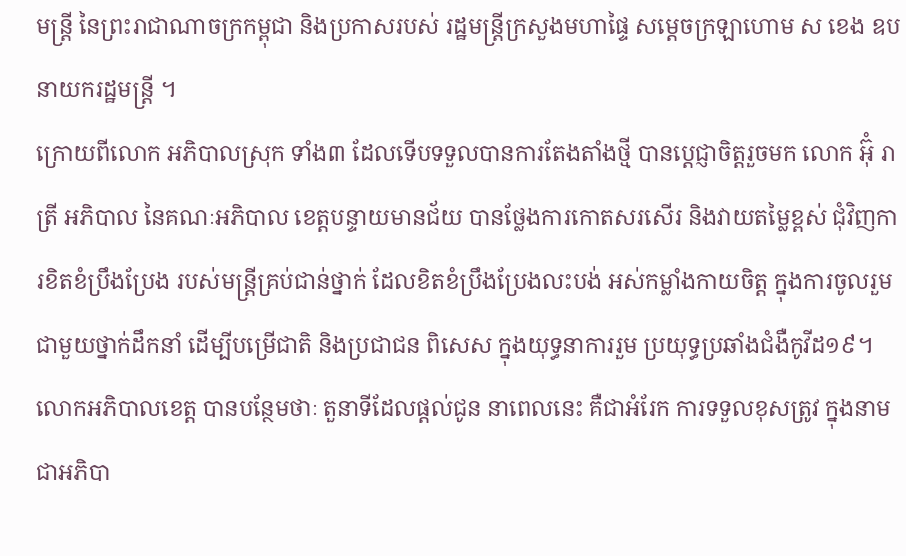មន្ត្រី នៃព្រះរាជាណាចក្រកម្ពុជា និងប្រកាសរបស់ រដ្ឋមន្ត្រីក្រសួងមហាផ្ទៃ សម្តេចក្រឡាហោម ស ខេង ឧបនាយករដ្ឋមន្ត្រី ។
ក្រោយពីលោក អភិបាលស្រុក ទាំង៣ ដែលទើបទទួលបានការតែងតាំងថ្មី បានប្តេជ្ញាចិត្តរួចមក លោក អ៊ុំ រាត្រី អភិបាល នៃគណៈអភិបាល ខេត្តបន្ទាយមានជ័យ បានថ្លែងការកោតសរសើរ និងវាយតម្លៃខ្ពស់ ជុំវិញការខិតខំប្រឹងប្រែង របស់មន្ត្រីគ្រប់ជាន់ថ្នាក់ ដែលខិតខំប្រឹងប្រែងលះបង់ អស់កម្លាំងកាយចិត្ត ក្នុងការចូលរួមជាមួយថ្នាក់ដឹកនាំ ដើម្បីបម្រើជាតិ និងប្រជាជន ពិសេស ក្នុងយុទ្ធនាការរួម ប្រយុទ្ធប្រឆាំងជំងឺកូវីដ១៩។
លោកអភិបាលខេត្ត បានបន្ថែមថាៈ តួនាទីដែលផ្ដល់ជូន នាពេលនេះ គឺជាអំរែក ការទទួលខុសត្រូវ ក្នុងនាមជាអភិបា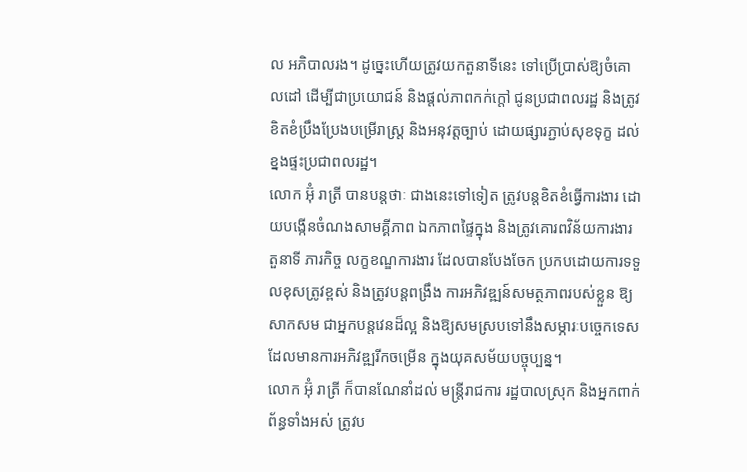ល អភិបាលរង។ ដូច្នេះហើយត្រូវយកតួនាទីនេះ ទៅប្រើប្រាស់ឱ្យចំគោលដៅ ដើម្បីជាប្រយោជន៍ និងផ្តល់ភាពកក់ក្តៅ ជូនប្រជាពលរដ្ឋ និងត្រូវខិតខំប្រឹងប្រែងបម្រើរាស្ត្រ និងអនុវត្តច្បាប់ ដោយផ្សារភ្ជាប់សុខទុក្ខ ដល់ខ្នងផ្ទះប្រជាពលរដ្ឋ។
លោក អ៊ុំ រាត្រី បានបន្តថាៈ ជាងនេះទៅទៀត ត្រូវបន្តខិតខំធ្វើការងារ ដោយបង្កើនចំណងសាមគ្គីភាព ឯកភាពផ្ទៃក្នុង និងត្រូវគោរពវិន័យការងារ តួនាទី ភារកិច្ច លក្ខខណ្ឌការងារ ដែលបានបែងចែក ប្រកបដោយការទទួលខុសត្រូវខ្ពស់ និងត្រូវបន្តពង្រឹង ការអភិវឌ្ឍន៍សមត្ថភាពរបស់ខ្លួន ឱ្យសាកសម ជាអ្នកបន្តវេនដ៏ល្អ និងឱ្យសមស្របទៅនឹងសម្ភារៈបច្ចេកទេស ដែលមានការអភិវឌ្ឍរីកចម្រើន ក្នុងយុគសម័យបច្ចុប្បន្ន។
លោក អ៊ុំ រាត្រី ក៏បានណែនាំដល់ មន្ត្រីរាជការ រដ្ឋបាលស្រុក និងអ្នកពាក់ព័ន្ធទាំងអស់ ត្រូវប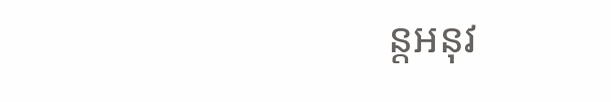ន្តអនុវ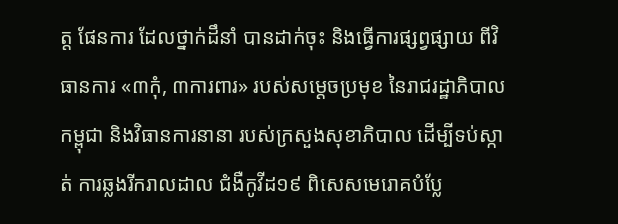ត្ត ផែនការ ដែលថ្នាក់ដឹនាំ បានដាក់ចុះ និងធ្វើការផ្សព្វផ្សាយ ពីវិធានការ «៣កុំ, ៣ការពារ» របស់សម្តេចប្រមុខ នៃរាជរដ្ឋាភិបាលកម្ពុជា និងវិធានការនានា របស់ក្រសួងសុខាភិបាល ដើម្បីទប់ស្កាត់ ការឆ្លងរីករាលដាល ជំងឺកូវីដ១៩ ពិសេសមេរោគបំប្លែ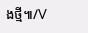ងថ្មី៕/V